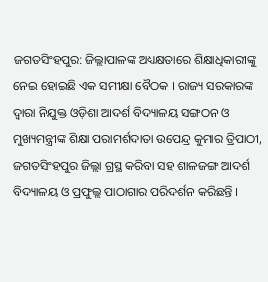ଜଗତସିଂହପୁର: ଜିଲ୍ଲାପାଳଙ୍କ ଅଧ୍ୟକ୍ଷତାରେ ଶିକ୍ଷାଧିକାରୀଙ୍କୁ ନେଇ ହୋଇଛି ଏକ ସମୀକ୍ଷା ବୈଠକ । ରାଜ୍ୟ ସରକାରଙ୍କ ଦ୍ୱାରା ନିଯୁକ୍ତ ଓଡ଼ିଶା ଆଦର୍ଶ ବିଦ୍ୟାଳୟ ସଙ୍ଗଠନ ଓ ମୁଖ୍ୟମନ୍ତ୍ରୀଙ୍କ ଶିକ୍ଷା ପରାମର୍ଶଦାତା ଉପେନ୍ଦ୍ର କୁମାର ତ୍ରିପାଠୀ, ଜଗତସିଂହପୁର ଜିଲ୍ଲା ଗ୍ରସ୍ଥ କରିବା ସହ ଶାଳଜଙ୍ଗ ଆଦର୍ଶ ବିଦ୍ୟାଳୟ ଓ ପ୍ରଫୁଲ୍ଲ ପାଠାଗାର ପରିଦର୍ଶନ କରିଛନ୍ତି ।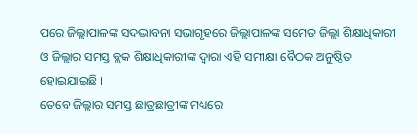ପରେ ଜିଲ୍ଲାପାଳଙ୍କ ସଦଦ୍ଭାବନା ସଭାଗୃହରେ ଜିଲ୍ଲାପାଳଙ୍କ ସମେତ ଜିଲ୍ଲା ଶିକ୍ଷାଧିକାରୀ ଓ ଜିଲ୍ଲାର ସମସ୍ତ ବ୍ଲକ ଶିକ୍ଷାଧିକାରୀଙ୍କ ଦ୍ବାରା ଏହି ସମୀକ୍ଷା ବୈଠକ ଅନୁଷ୍ଠିତ ହୋଇଯାଇଛି ।
ତେବେ ଜିଲ୍ଲାର ସମସ୍ତ ଛାତ୍ରଛାତ୍ରୀଙ୍କ ମଧ୍ୟରେ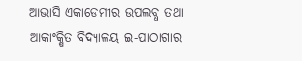ଆଭାସି ଏକାଡେମୀର ଉପଲବ୍ଧ ତଥା ଆକାଂକ୍ଷିତ ବିଦ୍ୟାଳୟ ଇ-ପାଠାଗାର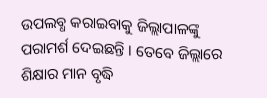ଉପଲବ୍ଧ କରାଇବାକୁ ଜିଲ୍ଲାପାଳଙ୍କୁ ପରାମର୍ଶ ଦେଇଛନ୍ତି । ତେବେ ଜିଲ୍ଲାରେ ଶିକ୍ଷାର ମାନ ବୃଦ୍ଧି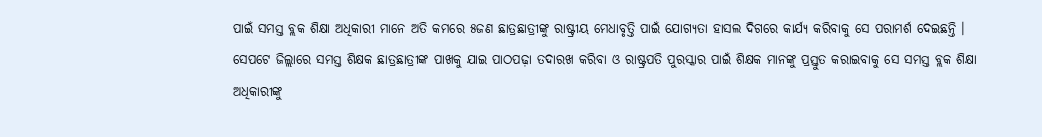ପାଇଁ ସମସ୍ତ ବ୍ଲକ ଶିକ୍ଷା ଅଧିକାରୀ ମାନେ ଅତି କମରେ ୫ଜଣ ଛାତ୍ରଛାତ୍ରୀଙ୍କୁ ରାଷ୍ଟ୍ରୀୟ ମେଧାବୃତ୍ତି ପାଇଁ ଯୋଗ୍ୟତା ହାସଲ ଦିଗରେ କାର୍ଯ୍ୟ କରିବାକୁ ସେ ପରାମର୍ଶ ଦେଇଛନ୍ତି ।
ସେପଟେ ଜିଲ୍ଲାରେ ସମସ୍ତ ଶିକ୍ଷକ ଛାତ୍ରଛାତ୍ରୀଙ୍କ ପାଖକୁ ଯାଇ ପାଠପଢ଼ା ତଦାରଖ କରିବା ଓ ରାଷ୍ଟ୍ରପତି ପୁରସ୍କାର ପାଇଁ ଶିକ୍ଷକ ମାନଙ୍କୁ ପ୍ରସ୍ତୁତ କରାଇବାକୁ ସେ ସମସ୍ତ ବ୍ଲକ ଶିକ୍ଷା ଅଧିକାରୀଙ୍କୁ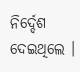ନିର୍ଦ୍ଦେଶ ଦେଇଥିଲେ ।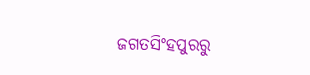ଜଗତସିଂହପୁରରୁ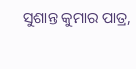ସୁଶାନ୍ତ କୁମାର ପାତ୍ର,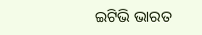ଇଟିଭି ଭାରତ